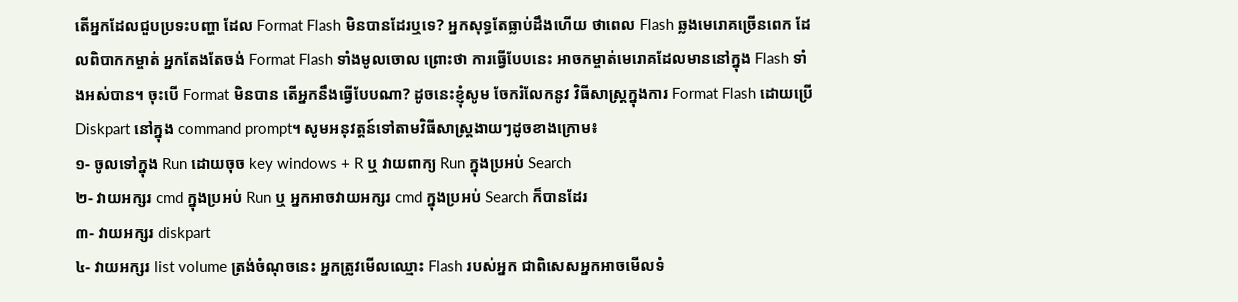តើអ្នកដែលជួបប្រទះបញ្ហា ដែល Format Flash មិនបានដែរឬទេ? អ្នកសុទ្ធតែធ្លាប់ដឹងហើយ ថាពេល Flash ឆ្លងមេរោគច្រើនពេក ដែលពិបាកកម្ចាត់ អ្នកតែងតែចង់ Format Flash ទាំងមូលចោល ព្រោះថា ការធ្វើបែបនេះ អាចកម្ចាត់មេរោគដែលមាននៅក្នុង Flash ទាំងអស់បាន។ ចុះបើ Format មិនបាន តើអ្នកនឹងធ្វើបែបណា? ដូចនេះខ្ញុំសូម ចែករំលែកនូវ វិធីសាស្រ្តក្នុងការ Format Flash ដោយប្រើ Diskpart នៅក្នុង command prompt។ សូមអនុវត្តន៍ទៅតាមវិធីសាស្ត្រងាយៗដូចខាងក្រោម៖
១- ចូលទៅក្នុង Run ដោយចុច key windows + R ឬ វាយពាក្យ Run ក្នុងប្រអប់ Search
២- វាយអក្សរ cmd ក្នុងប្រអប់ Run ឬ អ្នកអាចវាយអក្សរ cmd ក្នុងប្រអប់ Search ក៏បានដែរ
៣- វាយអក្សរ diskpart
៤- វាយអក្សរ list volume ត្រង់ចំណុចនេះ អ្នកត្រូវមើលឈ្មោះ Flash របស់អ្នក ជាពិសេសអ្នកអាចមើលទំ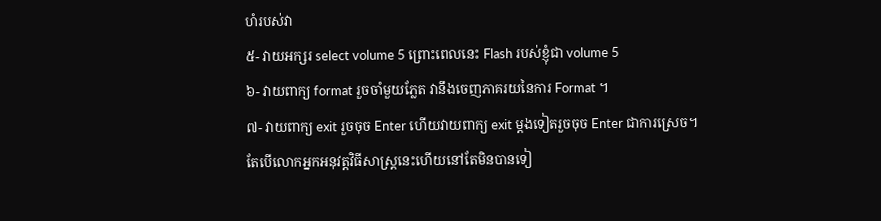ហំរបស់វា
៥- វាយអក្សរ select volume 5 ព្រោះពេលនេះ Flash របស់ខ្ញុំជា volume 5
៦- វាយពាក្យ format រួចចាំមួយភ្លែត វានឹងចេញភាគរយនៃការ Format ។
៧- វាយពាក្យ exit រួចចុច Enter ហើយវាយពាក្យ exit ម្ដងទៀតរួចចុច Enter ជាការស្រេច។
តែបើលោកអ្នកអនុវត្តវិធីសាស្រ្តនេះហើយនៅតែមិនបានទៀ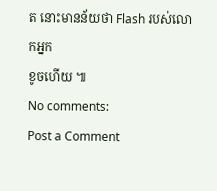ត នោះមានន័យថា Flash របស់លោកអ្នក
ខូចហើយ ៕
No comments:
Post a Comment